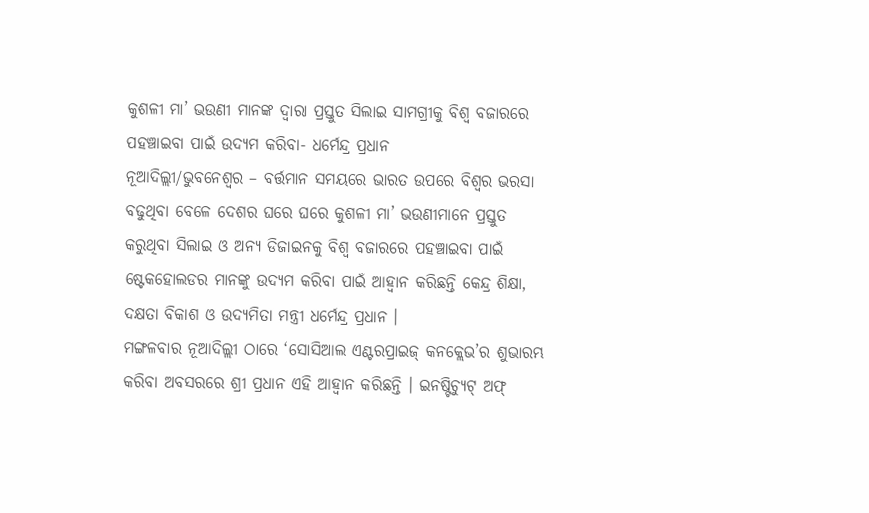କୁଶଳୀ ମା’ ଭଉଣୀ ମାନଙ୍କ ଦ୍ୱାରା ପ୍ରସ୍ତୁତ ସିଲାଇ ସାମଗ୍ରୀକୁ ବିଶ୍ୱ ବଜାରରେ ପହଞ୍ଚାଇବା ପାଇଁ ଉଦ୍ୟମ କରିବା- ଧର୍ମେନ୍ଦ୍ର ପ୍ରଧାନ
ନୂଆଦିଲ୍ଲୀ/ଭୁବନେଶ୍ୱର – ବର୍ତ୍ତମାନ ସମୟରେ ଭାରତ ଉପରେ ବିଶ୍ୱର ଭରସା ବଢୁଥିବା ବେଳେ ଦେଶର ଘରେ ଘରେ କୁଶଳୀ ମା’ ଭଉଣୀମାନେ ପ୍ରସ୍ତୁତ କରୁଥିବା ସିଲାଇ ଓ ଅନ୍ୟ ଡିଜାଇନକୁ ବିଶ୍ୱ ବଜାରରେ ପହଞ୍ଚାଇବା ପାଇଁ ଷ୍ଟେକହୋଲଡର ମାନଙ୍କୁ ଉଦ୍ୟମ କରିବା ପାଇଁ ଆହ୍ୱାନ କରିଛନ୍ତି କେନ୍ଦ୍ର ଶିକ୍ଷା, ଦକ୍ଷତା ବିକାଶ ଓ ଉଦ୍ୟମିତା ମନ୍ତ୍ରୀ ଧର୍ମେନ୍ଦ୍ର ପ୍ରଧାନ ।
ମଙ୍ଗଳବାର ନୂଆଦିଲ୍ଲୀ ଠାରେ ‘ସୋସିଆଲ ଏଣ୍ଟରପ୍ରାଇଜ୍ କନକ୍ଲେଭ’ର ଶୁଭାରମ୍ଭ କରିବା ଅବସରରେ ଶ୍ରୀ ପ୍ରଧାନ ଏହି ଆହ୍ୱାନ କରିଛନ୍ତି । ଇନଷ୍ଟିଚ୍ୟୁଟ୍ ଅଫ୍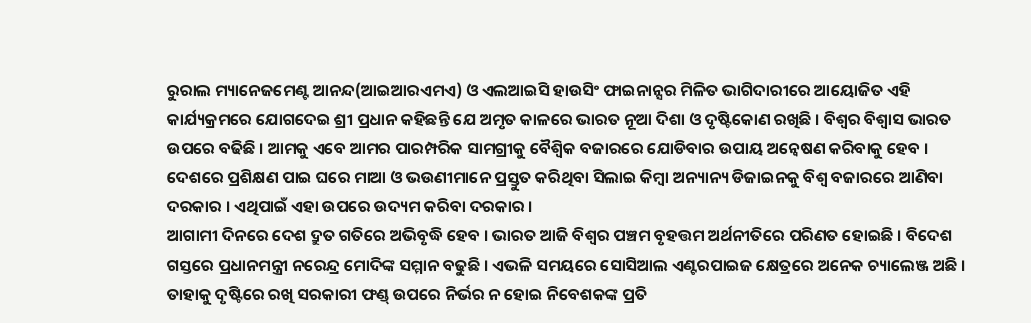ରୁରାଲ ମ୍ୟାନେଜମେଣ୍ଟ ଆନନ୍ଦ(ଆଇଆରଏମଏ) ଓ ଏଲଆଇସି ହାଉସିଂ ଫାଇନାନ୍ସର ମିଳିତ ଭାଗିଦାରୀରେ ଆୟୋଜିତ ଏହି କାର୍ଯ୍ୟକ୍ରମରେ ଯୋଗଦେଇ ଶ୍ରୀ ପ୍ରଧାନ କହିଛନ୍ତି ଯେ ଅମୃତ କାଳରେ ଭାରତ ନୂଆ ଦିଶା ଓ ଦୃଷ୍ଟିକୋଣ ରଖିଛି । ବିଶ୍ୱର ବିଶ୍ୱାସ ଭାରତ ଉପରେ ବଢିଛି । ଆମକୁ ଏବେ ଆମର ପାରମ୍ପରିକ ସାମଗ୍ରୀକୁ ବୈଶ୍ୱିକ ବଜାରରେ ଯୋଡିବାର ଉପାୟ ଅନ୍ୱେଷଣ କରିବାକୁ ହେବ । ଦେଶରେ ପ୍ରଶିକ୍ଷଣ ପାଇ ଘରେ ମାଆ ଓ ଭଉଣୀମାନେ ପ୍ରସ୍ତୁତ କରିଥିବା ସିଲାଇ କିମ୍ବା ଅନ୍ୟାନ୍ୟ ଡିଜାଇନକୁ ବିଶ୍ୱ ବଜାରରେ ଆଣିବା ଦରକାର । ଏଥିପାଇଁ ଏହା ଉପରେ ଉଦ୍ୟମ କରିବା ଦରକାର ।
ଆଗାମୀ ଦିନରେ ଦେଶ ଦ୍ରୁତ ଗତିରେ ଅଭିବୃଦ୍ଧି ହେବ । ଭାରତ ଆଜି ବିଶ୍ୱର ପଞ୍ଚମ ବୃହତ୍ତମ ଅର୍ଥନୀତିରେ ପରିଣତ ହୋଇଛି । ବିଦେଶ ଗସ୍ତରେ ପ୍ରଧାନମନ୍ତ୍ରୀ ନରେନ୍ଦ୍ର ମୋଦିଙ୍କ ସମ୍ମାନ ବଢୁଛି । ଏଭଳି ସମୟରେ ସୋସିଆଲ ଏଣ୍ଟରପାଇଜ କ୍ଷେତ୍ରରେ ଅନେକ ଚ୍ୟାଲେଞ୍ଜ ଅଛି । ତାହାକୁ ଦୃଷ୍ଟିରେ ରଖି ସରକାରୀ ଫଣ୍ଡ୍ ଉପରେ ନିର୍ଭର ନ ହୋଇ ନିବେଶକଙ୍କ ପ୍ରତି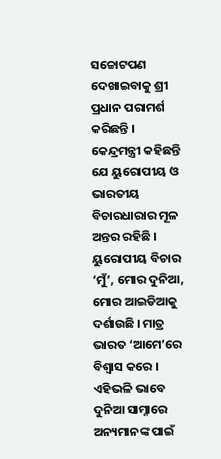ସଚ୍ଚୋଟପଣ ଦେଖାଇବାକୁ ଶ୍ରୀ ପ୍ରଧାନ ପରାମର୍ଶ କରିଛନ୍ତି ।
କେନ୍ଦ୍ରମନ୍ତ୍ରୀ କହିଛନ୍ତି ଯେ ୟୁରୋପୀୟ ଓ ଭାରତୀୟ ବିଚାରଧାରାର ମୂଳ ଅନ୍ତର ରହିଛି । ୟୁରୋପୀୟ ବିଚାର ‘ମୁଁ’, ମୋର ଦୁନିଆ, ମୋର ଆଇଡିଆକୁ ଦର୍ଶାଉଛି । ମାତ୍ର ଭାରତ ‘ଆମେ’ରେ ବିଶ୍ୱାସ କରେ । ଏହିଭଳି ଭାବେ ଦୁନିଆ ସାମ୍ନାରେ ଅନ୍ୟମାନଙ୍କ ପାଇଁ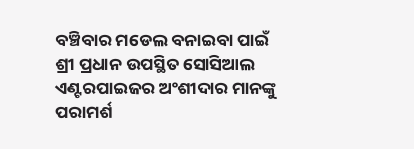ବଞ୍ଚିବାର ମଡେଲ ବନାଇବା ପାଇଁ ଶ୍ରୀ ପ୍ରଧାନ ଉପସ୍ଥିତ ସୋସିଆଲ ଏଣ୍ଟରପାଇଜର ଅଂଶୀଦାର ମାନଙ୍କୁ ପରାମର୍ଶ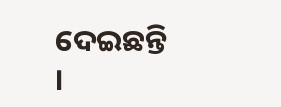ଦେଇଛନ୍ତି ।